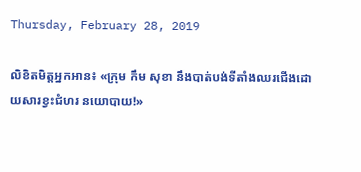Thursday, February 28, 2019

លិខិតមិត្តអ្នកអាន៖ «ក្រុម កឹម សុខា នឹងបាត់បង់ទីតាំងឈរជើងដោយសារខ្វះជំហរ នយោបាយ!»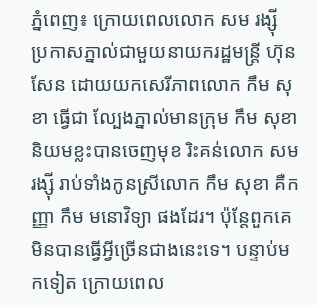ភ្នំពេញ៖ ក្រោយពេលលោក សម រង្ស៊ី ប្រកាសភ្នាល់ជាមួយនាយករដ្ឋមន្ត្រី ហ៊ុន សែន ដោយយកសេរីភាពលោក កឹម សុខា ធ្វើជា ល្បែងភ្នាល់មានក្រុម កឹម សុខានិយមខ្លះបានចេញមុខ រិះគន់លោក សម រង្ស៊ី រាប់ទាំងកូនស្រីលោក កឹម សុខា គឺកញ្ញា កឹម មនោវិទ្យា ផងដែរ។ ប៉ុន្តែពួកគេមិនបានធ្វើអ្វីច្រើនជាងនេះទេ។ បន្ទាប់មកទៀត ក្រោយពេល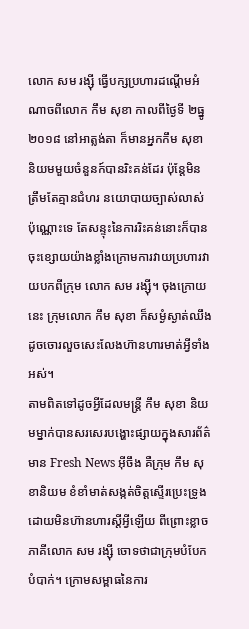លោក សម រង្ស៊ី ធ្វើបក្សប្រហារដណ្តើមអំណាចពីលោក កឹម សុខា កាលពីថ្ងៃទី ២ធ្នូ ២០១៨ នៅអាត្លង់តា ក៏មានអ្នកកឹម សុខា និយមមួយចំនួនក៍បានរិះគន់ដែរ ប៉ុន្តែមិនត្រឹមតែគ្មានជំហរ នយោបាយច្បាស់លាស់ប៉ុណ្ណោះទេ តែសន្ទុះនៃការរិះគន់នោះក៏បានចុះខ្សោយយ៉ាងខ្លាំងក្រោមការវាយប្រហារវាយបកពីក្រុម លោក សម រង្ស៊ី។ ចុងក្រោយនេះ ក្រុមលោក កឹម សុខា ក៏សម្ងំស្ងាត់ឈឹងដូចចោរលួចសេះលែងហ៊ានហារមាត់អ្វីទាំងអស់។
តាមពិតទៅដូចអ្វីដែលមន្ត្រី កឹម សុខា និយមម្នាក់បានសរសេរបង្ហោះផ្សាយក្នុងសារព័ត៌មាន Fresh News អ៊ីចឹង គឺក្រុម កឹម សុខានិយម ខំខាំមាត់សង្កត់ចិត្តស្ទើរប្រេះទ្រូងដោយមិនហ៊ានហារស្តីអ្វីឡើយ ពីព្រោះខ្លាចភាគីលោក សម រង្ស៊ី ចោទថាជាក្រុមបំបែកបំបាក់។ ក្រោមសម្ពាធនៃការ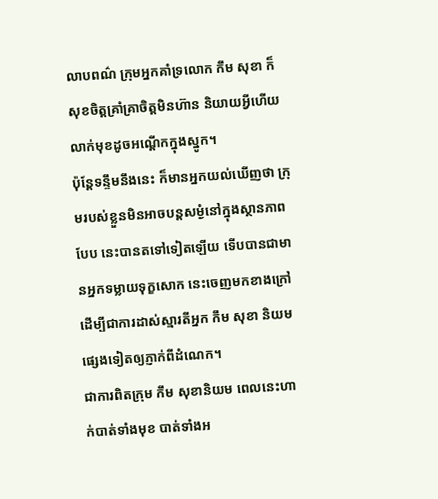លាបពណ៌ ក្រុមអ្នកគាំទ្រលោក កឹម សុខា ក៏សុខចិត្តគ្រាំគ្រាចិត្តមិនហ៊ាន និយាយអ្វីហើយលាក់មុខដូចអណ្តើកក្នុងស្នូក។
ប៉ុន្តែទន្ទឹមនឹងនេះ ក៏មានអ្នកយល់ឃើញថា ក្រុមរបស់ខ្លួនមិនអាចបន្តសម្ងំនៅក្នុងស្ថានភាពបែប នេះបានតទៅទៀតឡើយ ទើបបានជាមានអ្នកទម្លាយទុក្ខសោក នេះចេញមកខាងក្រៅដើម្បីជាការដាស់ស្មារតីអ្នក កឹម សុខា និយមផ្សេងទៀតឲ្យភ្ញាក់ពីដំណេក។
ជាការពិតក្រុម កឹម សុខានិយម ពេលនេះហាក់បាត់ទាំងមុខ បាត់ទាំងអ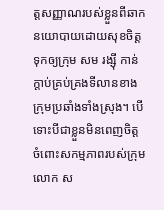ត្តសញ្ញាណរបស់ខ្លួនពីឆាកនយោបាយដោយសុខចិត្តទុកឲ្យក្រុម សម រង្ស៊ី កាន់ក្តាប់គ្រប់គ្រងទីលានខាងក្រុមប្រឆាំងទាំងស្រុង។ បើទោះបីជាខ្លួនមិនពេញចិត្តចំពោះសកម្មភាពរបស់ក្រុម លោក ស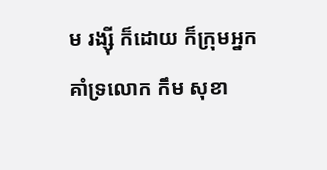ម រង្ស៊ី ក៏ដោយ ក៏ក្រុមអ្នកគាំទ្រលោក កឹម សុខា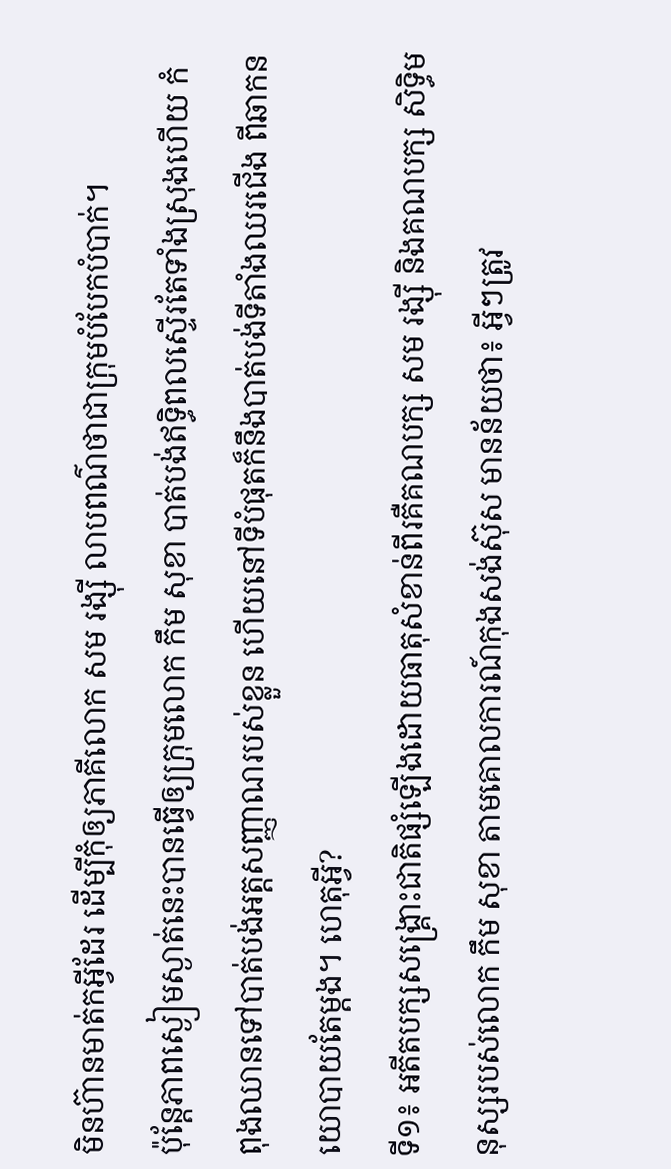មិនហ៊ានមាត់កអ្វីដែរ ដើម្បីកុំឲ្យភាគីលោក សម រង្ស៊ី លាបពណ៌ថាជាក្រុមបំបែកបំបាក់។
ប៉ុន្តែភាពស្ងៀមស្ងាត់នេះបានធ្វើឲ្យក្រុមលោក កឹម សុខា បាត់បង់ឥទ្ធិពលស្ទើរតែទាំងស្រុងហើយ កំពុងឈានទៅបាត់បង់អត្តសញ្ញាណរបស់ខ្លួន ហើយនៅទីបំផុតក៏នឹងបាត់បង់ទីតាំងឈរជើង ពីឆាកនយោបាយតែម្តង។ ហេតុអ្វី?
ទី១៖ អតីតបក្សសង្គ្រោះជាតិផ្សំឡើងដោយធាតុសំខាន់ពីរគឺគណបក្ស សម រង្ស៊ី និងគណបក្ស សិទ្ធិមនុស្សរបស់លោក កឹម សុខា តាមគោលការណ៍កុងសង់ស៊ុស មានន័យថា៖ អ្វីៗត្រូវ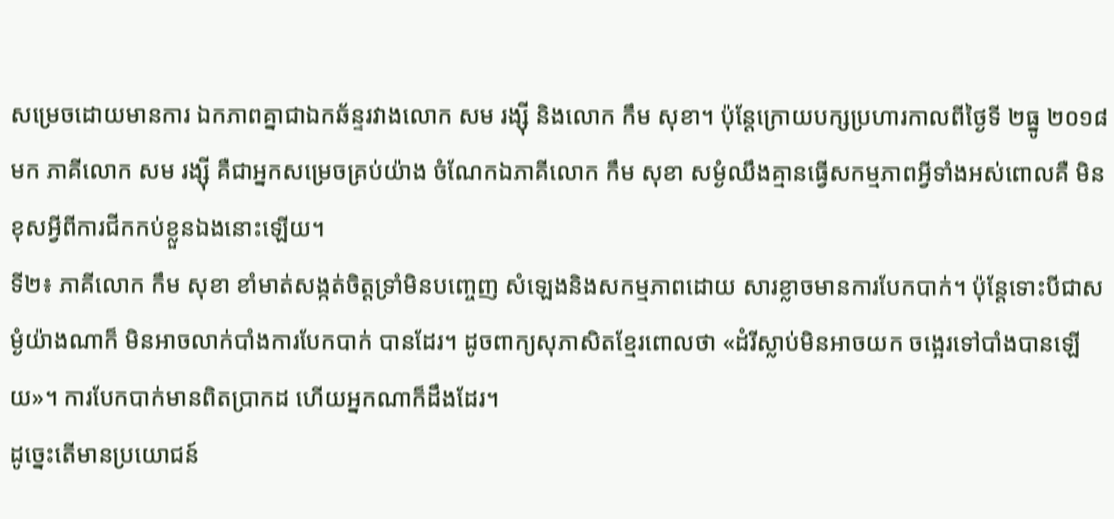សម្រេចដោយមានការ ឯកភាពគ្នាជាឯកឆ័ន្ទរវាងលោក សម រង្ស៊ី និងលោក កឹម សុខា។ ប៉ុន្តែក្រោយបក្សប្រហារកាលពីថ្ងៃទី ២ធ្នូ ២០១៨មក ភាគីលោក សម រង្ស៊ី គឺជាអ្នកសម្រេចគ្រប់យ៉ាង ចំណែកឯភាគីលោក កឹម សុខា សម្ងំឈឹងគ្មានធ្វើសកម្មភាពអ្វីទាំងអស់ពោលគឺ មិនខុសអ្វីពីការជីកកប់ខ្លួនឯងនោះឡើយ។
ទី២៖ ភាគីលោក កឹម សុខា ខាំមាត់សង្កត់ចិត្តទ្រាំមិនបញ្ចេញ សំឡេងនិងសកម្មភាពដោយ សារខ្លាចមានការបែកបាក់។ ប៉ុន្តែទោះបីជាសម្ងំយ៉ាងណាក៏ មិនអាចលាក់បាំងការបែកបាក់ បានដែរ។ ដូចពាក្យសុភាសិតខ្មែរពោលថា «ដំរីស្លាប់មិនអាចយក ចង្អេរទៅបាំងបានឡើយ»។ ការបែកបាក់មានពិតប្រាកដ ហើយអ្នកណាក៏ដឹងដែរ។
ដូច្នេះតើមានប្រយោជន៍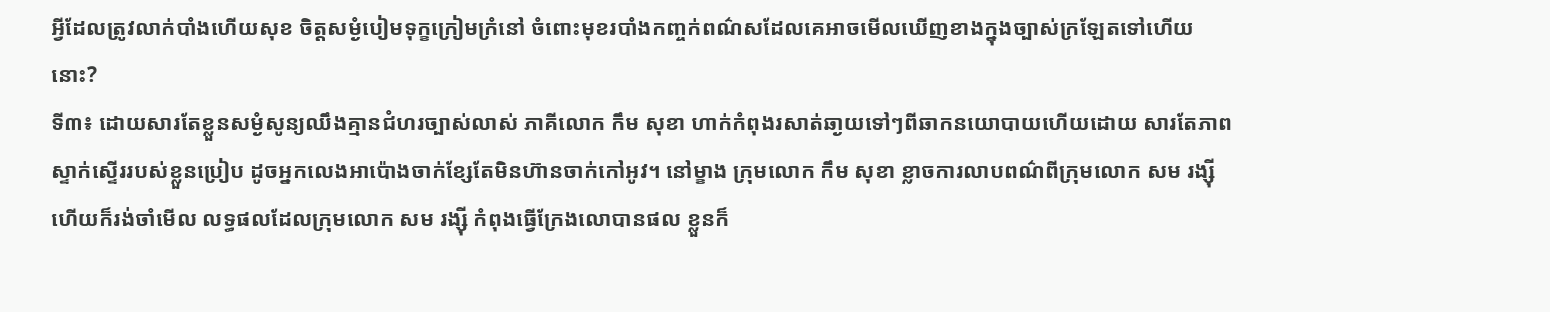អ្វីដែលត្រូវលាក់បាំងហើយសុខ ចិត្តសម្ងំបៀមទុក្ខក្រៀមក្រំនៅ ចំពោះមុខរបាំងកញ្ចក់ពណ៌សដែលគេអាចមើលឃើញខាងក្នុងច្បាស់ក្រឡែតទៅហើយនោះ?
ទី៣៖ ដោយសារតែខ្លួនសម្ងំសូន្យឈឹងគ្មានជំហរច្បាស់លាស់ ភាគីលោក កឹម សុខា ហាក់កំពុងរសាត់ឆា្ងយទៅៗពីឆាកនយោបាយហើយដោយ សារតែភាពស្ទាក់ស្ទើររបស់ខ្លួនប្រៀប ដូចអ្នកលេងអាប៉ោងចាក់ខ្សែតែមិនហ៊ានចាក់កៅអូវ។ នៅម្ខាង ក្រុមលោក កឹម សុខា ខ្លាចការលាបពណ៌ពីក្រុមលោក សម រង្ស៊ី ហើយក៏រង់ចាំមើល លទ្ធផលដែលក្រុមលោក សម រង្ស៊ី កំពុងធ្វើក្រែងលោបានផល ខ្លួនក៏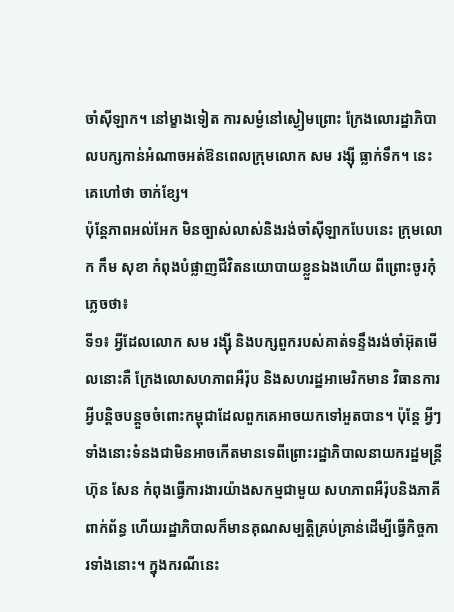ចាំស៊ីឡាក។ នៅម្ខាងទៀត ការសម្ងំនៅស្ងៀមព្រោះ ក្រែងលោរដ្ឋាភិបាលបក្សកាន់អំណាចអត់ឱនពេលក្រុមលោក សម រង្ស៊ី ធ្លាក់ទឹក។ នេះគេហៅថា ចាក់ខ្សែ។
ប៉ុន្តែភាពអល់អែក មិនច្បាស់លាស់និងរង់ចាំស៊ីឡាកបែបនេះ ក្រុមលោក កឹម សុខា កំពុងបំផ្លាញជីវិតនយោបាយខ្លួនឯងហើយ ពីព្រោះចូរកុំភ្លេចថា៖
ទី១៖ អ្វីដែលលោក សម រង្ស៊ី និងបក្សពួករបស់គាត់ទន្ទឹងរង់ចាំអ៊ុតមើលនោះគឺ ក្រែងលោសហភាពអឺរ៉ុប និងសហរដ្ឋអាមេរិកមាន វិធានការអ្វីបន្តិចបន្តួចចំពោះកម្ពុជាដែលពួកគេអាចយកទៅអួតបាន។ ប៉ុន្តែ អ្វីៗទាំងនោះទំនងជាមិនអាចកើតមានទេពីព្រោះរដ្ឋាភិបាលនាយករដ្ឋមន្រ្តី ហ៊ុន សែន កំពុងធ្វើការងារយ៉ាងសកម្មជាមួយ សហភាពអឺរ៉ុបនិងភាគីពាក់ព័ន្ធ ហើយរដ្ឋាភិបាលក៏មានគុណសម្បត្តិគ្រប់គ្រាន់ដើម្បីធ្វើកិច្ចការទាំងនោះ។ ក្នុងករណីនេះ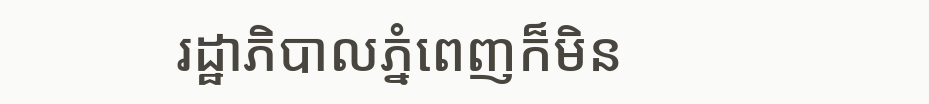រដ្ឋាភិបាលភ្នំពេញក៏មិន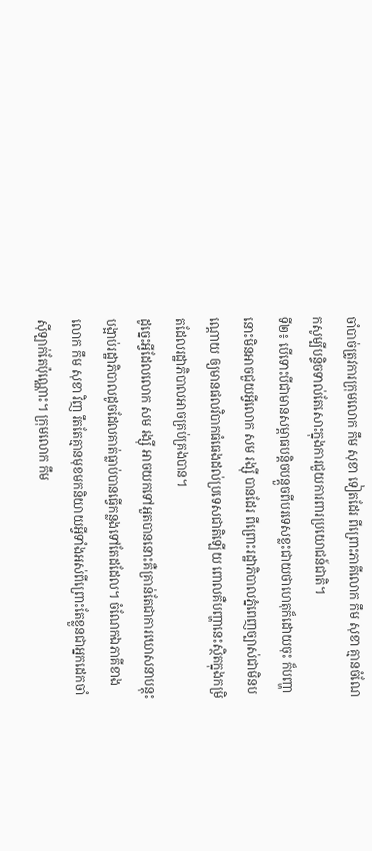ចាំបាច់ត្រូវការក្រុមលោក កឹម សុខា ទៀតដែរ ពីព្រោះភាគីលោក កឹម សុខា គ្មានចំណែកសូម្បីបន្ទិចទាល់តែសោះក្នុងការជួយការពារប្រយោជន៍ជាតិ។
ទី២៖ បើទោះបីជាមានសម្ពាធបន្តិចបន្តួចពីបរទេសខ្លះជាយថាហេតុក៏ដោយចុះ ក៏បញ្ហានោះមិនអាចជួយអ្វីលោក សម រង្ស៊ី បានដែរ ពីព្រោះរដ្ឋាភិបាលភ្នំពេញច្បាស់ជាមិនបណ្តោយ ឲ្យមានផលវិបាកធំធេងដល់ប្រទេសជាតិឡើយ ពោលគឺបញ្ហានេះស្ថិតក្នុងកម្រិតដែលរដ្ឋាភិបាលអាចគ្រប់គ្រងបាន។
ដូច្នេះអ្វីដែលលោក សម រង្ស៊ី អាចយកទៅអួតបាននោះគឺគ្រាន់តែជាការឃោសនាបន្តុះបង្អាប់រដ្ឋាភិបាលដូចដែលគាត់ធ្លាប់បានធ្វើកន្លងទៅតែដដែល។ ចំណែកឯភាគីខាងលោក កឹម សុខា វិញ រឹតតែគ្មានមុខមកនិយាយអ្វីទាំងអស់ពីព្រោះតែខ្លួនជាអ្នកដេកចាំស៊ីឡាក់តែប៉ុណ្ណោះ។ ក្រុមលោក កឹម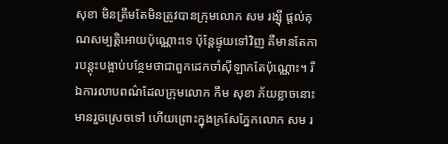សុខា មិនត្រឹមតែមិនត្រូវបានក្រុមលោក សម រង្ស៊ី ផ្តល់គុណសម្បត្តិអោយប៉ុណ្ណោះទេ ប៉ុន្តែផ្ទុយទៅវិញ គឺមានតែការបន្តុះបង្អាប់បន្ថែមថាជាពួកដេកចាំស៊ីឡាកតែប៉ុណ្ណោះ។ រីឯការលាបពណ៌ដែលក្រុមលោក កឹម សុខា ភ័យខ្លាចនោះមានរួចស្រេចទៅ ហើយព្រោះក្នុងក្រសែភ្នែកលោក សម រ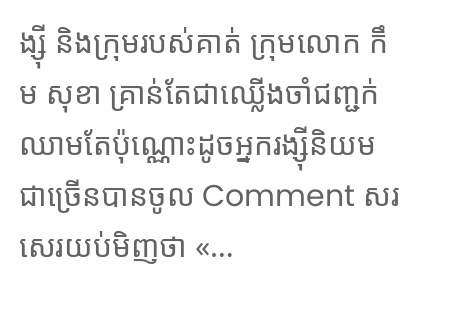ង្ស៊ី និងក្រុមរបស់គាត់ ក្រុមលោក កឹម សុខា គ្រាន់តែជាឈ្លើងចាំជញ្ជក់ឈាមតែប៉ុណ្ណោះដូចអ្នករង្ស៊ីនិយមជាច្រើនបានចូល Comment សរសេរយប់មិញថា «…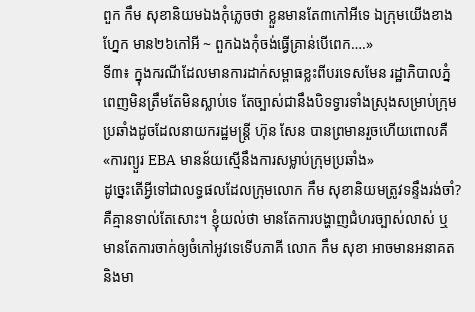ពួក កឹម សុខានិយមឯងកុំភ្លេចថា ខ្លួនមានតែ៣កៅអីទេ ឯក្រុមយើងខាងហ្នែក មាន២៦កៅអី ~ ពួកឯងកុំចង់ធ្វើគ្រាន់បើពេក….»
ទី៣៖ ក្នុងករណីដែលមានការដាក់សម្ពាធខ្លះពីបរទេសមែន រដ្ឋាភិបាលភ្នំពេញមិនត្រឹមតែមិនស្លាប់ទេ តែច្បាស់ជានឹងបិទទ្វារទាំងស្រុងសម្រាប់ក្រុមប្រឆាំងដូចដែលនាយករដ្ឋមន្រ្តី ហ៊ុន សែន បានព្រមានរួចហើយពោលគឺ «ការព្យួរ EBA មានន័យស្មើនឹងការសម្លាប់ក្រុមប្រឆាំង»
ដូច្នេះតើអ្វីទៅជាលទ្ធផលដែលក្រុមលោក កឹម សុខានិយមត្រូវទន្ទឹងរង់ចាំ? គឺគ្មានទាល់តែសោះ។ ខ្ញុំយល់ថា មានតែការបង្ហាញជំហរច្បាស់លាស់ ឬមានតែការចាក់ឲ្យចំកៅអូវទេទើបភាគី លោក កឹម សុខា អាចមានអនាគតនិងមា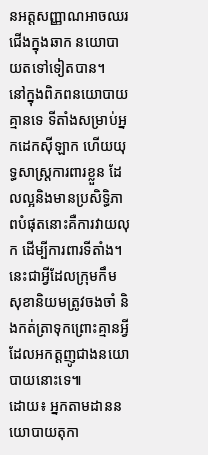នអត្តសញ្ញាណអាចឈរជើងក្នុងឆាក នយោបាយតទៅទៀតបាន។
នៅក្នុងពិភពនយោបាយគ្មានទេ ទីតាំងសម្រាប់អ្នកដេកស៊ីឡាក ហើយយុទ្ធសាស្ត្រការពារខ្លួន ដែលល្អនិងមានប្រសិទ្ធិភាពបំផុតនោះគឺការវាយលុក ដើម្បីការពារទីតាំង។ នេះជាអ្វីដែលក្រុមកឹម សុខានិយមត្រូវចងចាំ និងកត់ត្រាទុកព្រោះគ្មានអ្វីដែលអកត្តញូជាងនយោបាយនោះទេ៕
ដោយ៖ អ្នកតាមដាននយោបាយតុកា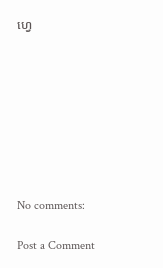ហ្វេ








No comments:

Post a Comment